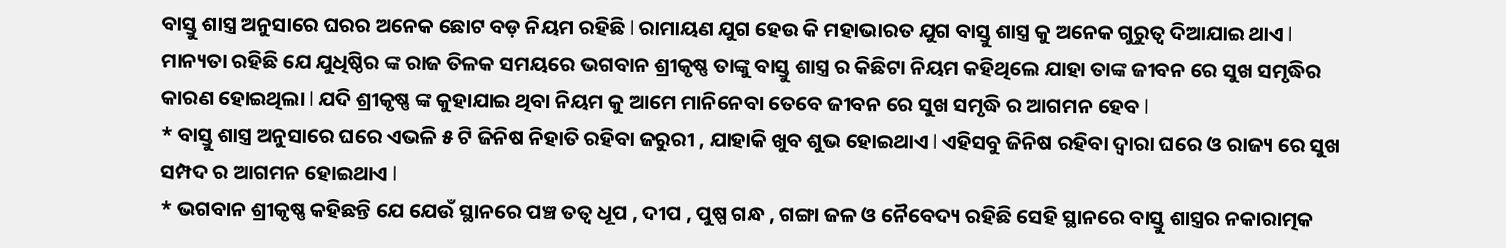ବାସ୍ତୁ ଶାସ୍ତ୍ର ଅନୁସାରେ ଘରର ଅନେକ ଛୋଟ ବଡ଼ ନିୟମ ରହିଛି l ରାମାୟଣ ଯୁଗ ହେଉ କି ମହାଭାରତ ଯୁଗ ବାସ୍ତୁ ଶାସ୍ତ୍ର କୁ ଅନେକ ଗୁରୁତ୍ୱ ଦିଆଯାଇ ଥାଏ l ମାନ୍ୟତା ରହିଛି ଯେ ଯୁଧିଷ୍ଠିର ଙ୍କ ରାଜ ତିଳକ ସମୟରେ ଭଗବାନ ଶ୍ରୀକୃଷ୍ଣ ତାଙ୍କୁ ବାସ୍ତୁ ଶାସ୍ତ୍ର ର କିଛିଟା ନିୟମ କହିଥିଲେ ଯାହା ତାଙ୍କ ଜୀବନ ରେ ସୁଖ ସମୃଦ୍ଧିର କାରଣ ହୋଇଥିଲା l ଯଦି ଶ୍ରୀକୃଷ୍ଣ ଙ୍କ କୁହାଯାଇ ଥିବା ନିୟମ କୁ ଆମେ ମାନିନେବା ତେବେ ଜୀବନ ରେ ସୁଖ ସମୃଦ୍ଧି ର ଆଗମନ ହେବ l
* ବାସ୍ତୁ ଶାସ୍ତ୍ର ଅନୁସାରେ ଘରେ ଏଭଳି ୫ ଟି ଜିନିଷ ନିହାତି ରହିବା ଜରୁରୀ , ଯାହାକି ଖୁବ ଶୁଭ ହୋଇଥାଏ l ଏହିସବୁ ଜିନିଷ ରହିବା ଦ୍ୱାରା ଘରେ ଓ ରାଜ୍ୟ ରେ ସୁଖ ସମ୍ପଦ ର ଆଗମନ ହୋଇଥାଏ l
* ଭଗବାନ ଶ୍ରୀକୃଷ୍ଣ କହିଛନ୍ତି ଯେ ଯେଉଁ ସ୍ଥାନରେ ପଞ୍ଚ ତତ୍ୱ ଧୂପ , ଦୀପ , ପୁଷ୍ପ ଗନ୍ଧ , ଗଙ୍ଗା ଜଳ ଓ ନୈବେଦ୍ୟ ରହିଛି ସେହି ସ୍ଥାନରେ ବାସ୍ତୁ ଶାସ୍ତ୍ରର ନକାରାତ୍ମକ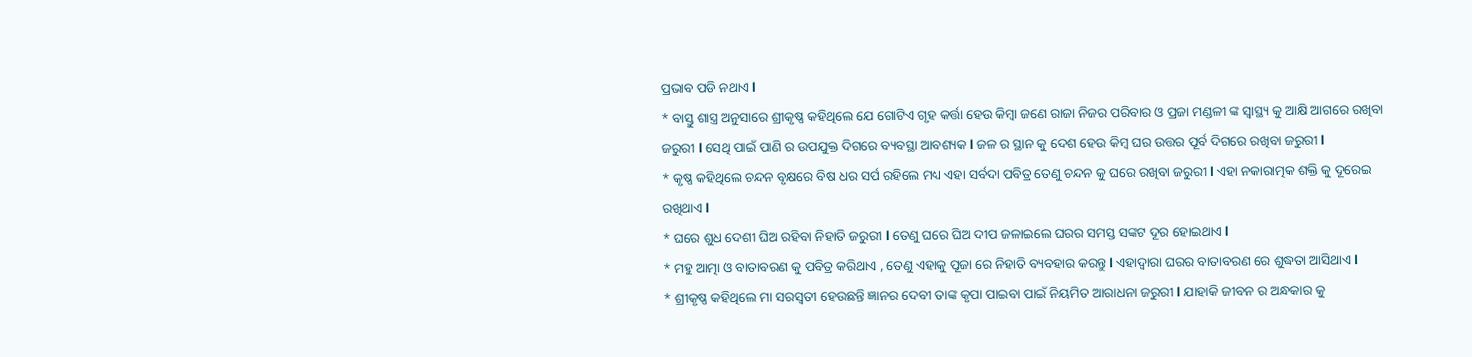ପ୍ରଭାବ ପଡି ନଥାଏ l
* ବାସ୍ତୁ ଶାସ୍ତ୍ର ଅନୁସାରେ ଶ୍ରୀକୃଷ୍ଣ କହିଥିଲେ ଯେ ଗୋଟିଏ ଗୃହ କର୍ତ୍ତା ହେଉ କିମ୍ବା ଜଣେ ରାଜା ନିଜର ପରିବାର ଓ ପ୍ରଜା ମଣ୍ଡଳୀ ଙ୍କ ସ୍ୱାସ୍ଥ୍ୟ କୁ ଆକ୍ଷି ଆଗରେ ରଖିବା ଜରୁରୀ l ସେଥି ପାଇଁ ପାଣି ର ଉପଯୁକ୍ତ ଦିଗରେ ବ୍ୟବସ୍ଥା ଆବଶ୍ୟକ l ଜଳ ର ସ୍ଥାନ କୁ ଦେଶ ହେଉ କିମ୍ବ ଘର ଉତ୍ତର ପୂର୍ବ ଦିଗରେ ରଖିବା ଜରୁରୀ l
* କୃଷ୍ଣ କହିଥିଲେ ଚନ୍ଦନ ବୃକ୍ଷରେ ବିଷ ଧର ସର୍ପ ରହିଲେ ମଧ୍ୟ ଏହା ସର୍ବଦା ପବିତ୍ର ତେଣୁ ଚନ୍ଦନ କୁ ଘରେ ରଖିବା ଜରୁରୀ l ଏହା ନକାରାତ୍ମକ ଶକ୍ତି କୁ ଦୂରେଇ ରଖିଥାଏ l
* ଘରେ ଶୁଧ ଦେଶୀ ଘିଅ ରହିବା ନିହାତି ଜରୁରୀ l ତେଣୁ ଘରେ ଘିଅ ଦୀପ ଜଳାଇଲେ ଘରର ସମସ୍ତ ସଙ୍କଟ ଦୂର ହୋଇଥାଏ l
* ମହୁ ଆତ୍ମା ଓ ବାତାବରଣ କୁ ପବିତ୍ର କରିଥାଏ , ତେଣୁ ଏହାକୁ ପୂଜା ରେ ନିହାତି ବ୍ୟବହାର କରନ୍ତୁ l ଏହାଦ୍ୱାରା ଘରର ବାତାବରଣ ରେ ଶୁଦ୍ଧତା ଆସିଥାଏ l
* ଶ୍ରୀକୃଷ୍ଣ କହିଥିଲେ ମା ସରସ୍ବତୀ ହେଉଛନ୍ତି ଜ୍ଞାନର ଦେବୀ ତାଙ୍କ କୃପା ପାଇବା ପାଇଁ ନିୟମିତ ଆରାଧନା ଜରୁରୀ l ଯାହାକି ଜୀବନ ର ଅନ୍ଧକାର କୁ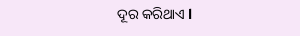ଦୂର କରିଥାଏ l